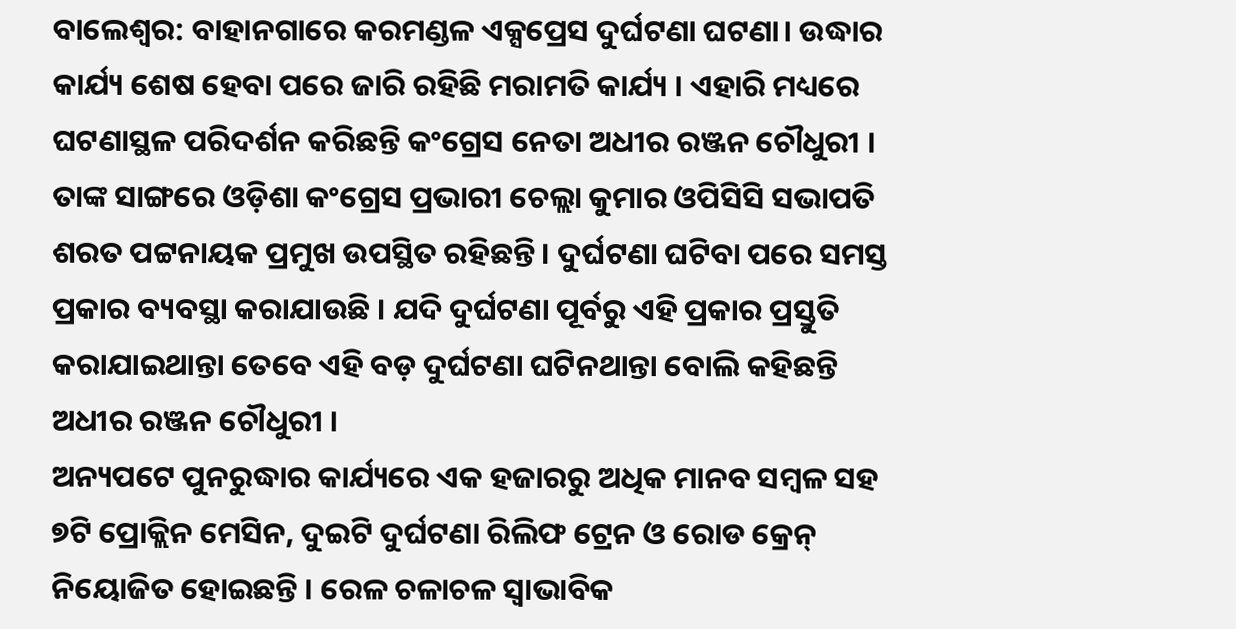ବାଲେଶ୍ବର: ବାହାନଗାରେ କରମଣ୍ଡଳ ଏକ୍ସପ୍ରେସ ଦୁର୍ଘଟଣା ଘଟଣା। ଉଦ୍ଧାର କାର୍ଯ୍ୟ ଶେଷ ହେବା ପରେ ଜାରି ରହିଛି ମରାମତି କାର୍ଯ୍ୟ । ଏହାରି ମଧ୍ୟରେ ଘଟଣାସ୍ଥଳ ପରିଦର୍ଶନ କରିଛନ୍ତି କଂଗ୍ରେସ ନେତା ଅଧୀର ରଞ୍ଜନ ଚୌଧୁରୀ । ତାଙ୍କ ସାଙ୍ଗରେ ଓଡ଼ିଶା କଂଗ୍ରେସ ପ୍ରଭାରୀ ଚେଲ୍ଲା କୁମାର ଓପିସିସି ସଭାପତି ଶରତ ପଟ୍ଟନାୟକ ପ୍ରମୁଖ ଉପସ୍ଥିତ ରହିଛନ୍ତି । ଦୁର୍ଘଟଣା ଘଟିବା ପରେ ସମସ୍ତ ପ୍ରକାର ବ୍ୟବସ୍ଥା କରାଯାଉଛି । ଯଦି ଦୁର୍ଘଟଣା ପୂର୍ବରୁ ଏହି ପ୍ରକାର ପ୍ରସ୍ତୁତି କରାଯାଇଥାନ୍ତା ତେବେ ଏହି ବଡ଼ ଦୁର୍ଘଟଣା ଘଟିନଥାନ୍ତା ବୋଲି କହିଛନ୍ତି ଅଧୀର ରଞ୍ଜନ ଚୌଧୁରୀ ।
ଅନ୍ୟପଟେ ପୁନରୁଦ୍ଧାର କାର୍ଯ୍ୟରେ ଏକ ହଜାରରୁ ଅଧିକ ମାନବ ସମ୍ବଳ ସହ ୭ଟି ପ୍ରୋକ୍ଲିନ ମେସିନ, ଦୁଇଟି ଦୁର୍ଘଟଣା ରିଲିଫ ଟ୍ରେନ ଓ ରୋଡ କ୍ରେନ୍ ନିୟୋଜିତ ହୋଇଛନ୍ତି । ରେଳ ଚଳାଚଳ ସ୍ବାଭାବିକ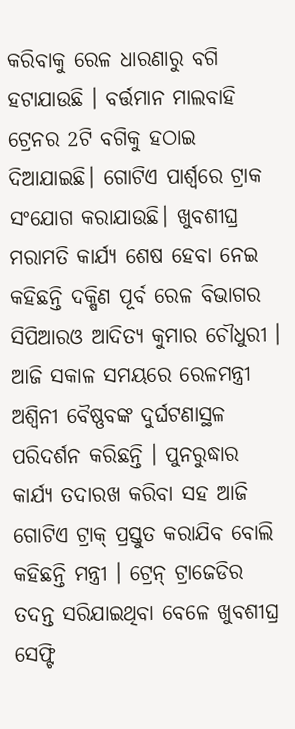କରିବାକୁ ରେଳ ଧାରଣାରୁ ବଗି ହଟାଯାଉଛି । ବର୍ତ୍ତମାନ ମାଲବାହି ଟ୍ରେନର 2ଟି ବଗିକୁ ହଠାଇ ଦିଆଯାଇଛି। ଗୋଟିଏ ପାର୍ଶ୍ବରେ ଟ୍ରାକ ସଂଯୋଗ କରାଯାଉଛି। ଖୁବଶୀଘ୍ର ମରାମତି କାର୍ଯ୍ୟ ଶେଷ ହେବା ନେଇ କହିଛନ୍ତି ଦକ୍ଷିଣ ପୂର୍ବ ରେଳ ବିଭାଗର ସିପିଆରଓ ଆଦିତ୍ୟ କୁମାର ଚୌଧୁରୀ ।
ଆଜି ସକାଳ ସମୟରେ ରେଳମନ୍ତ୍ରୀ ଅଶ୍ୱିନୀ ବୈଷ୍ଣବଙ୍କ ଦୁର୍ଘଟଣାସ୍ଥଳ ପରିଦର୍ଶନ କରିଛନ୍ତି । ପୁନରୁଦ୍ଧାର କାର୍ଯ୍ୟ ତଦାରଖ କରିବା ସହ ଆଜି ଗୋଟିଏ ଟ୍ରାକ୍ ପ୍ରସ୍ତୁତ କରାଯିବ ବୋଲି କହିଛନ୍ତି ମନ୍ତ୍ରୀ । ଟ୍ରେନ୍ ଟ୍ରାଜେଡିର ତଦନ୍ତ ସରିଯାଇଥିବା ବେଳେ ଖୁବଶୀଘ୍ର ସେଫ୍ଟି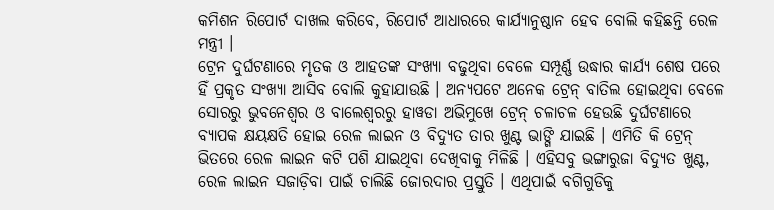କମିଶନ ରିପୋର୍ଟ ଦାଖଲ କରିବେ, ରିପୋର୍ଟ ଆଧାରରେ କାର୍ଯ୍ୟାନୁଷ୍ଠାନ ହେବ ବୋଲି କହିଛନ୍ତି ରେଳ ମନ୍ତ୍ରୀ ।
ଟ୍ରେନ ଦୁର୍ଘଟଣାରେ ମୃତକ ଓ ଆହତଙ୍କ ସଂଖ୍ୟା ବଢୁଥିବା ବେଳେ ସମ୍ପୂର୍ଣ୍ଣ ଉଦ୍ଧାର କାର୍ଯ୍ୟ ଶେଷ ପରେ ହିଁ ପ୍ରକୃତ ସଂଖ୍ୟା ଆସିବ ବୋଲି କୁହାଯାଉଛି । ଅନ୍ୟପଟେ ଅନେକ ଟ୍ରେନ୍ ବାତିଲ ହୋଇଥିବା ବେଳେ ସୋରରୁ ଭୁବନେଶ୍ୱର ଓ ବାଲେଶ୍ୱରରୁ ହାୱଡା ଅଭିମୁଖେ ଟ୍ରେନ୍ ଚଳାଚଳ ହେଉଛି ଦୁର୍ଘଟଣାରେ ବ୍ୟାପକ କ୍ଷୟକ୍ଷତି ହୋଇ ରେଳ ଲାଇନ ଓ ବିଦ୍ୟୁତ ତାର ଖୁଣ୍ଟ ଭାଙ୍ଗି ଯାଇଛି । ଏମିତି କି ଟ୍ରେନ୍ ଭିତରେ ରେଳ ଲାଇନ କଟି ପଶି ଯାଇଥିବା ଦେଖିବାକୁ ମିଳିଛି । ଏହିସବୁ ଭଙ୍ଗାରୁଜା ବିଦ୍ୟୁତ ଖୁଣ୍ଟ, ରେଳ ଲାଇନ ସଜାଡ଼ିବା ପାଇଁ ଚାଲିଛି ଜୋରଦାର ପ୍ରସ୍ତୁତି । ଏଥିପାଇଁ ବଗିଗୁଡିକୁ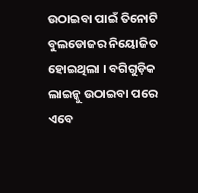ଉଠାଇବା ପାଇଁ ତିନୋଟି ବୁଲଡୋଜର ନିୟୋଜିତ ହୋଇଥିଲା । ବଗିଗୁଡ଼ିକ ଲାଇନ୍କୁ ଉଠାଇବା ପରେ ଏବେ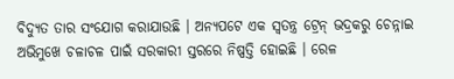ବିଦ୍ୟୁତ ତାର ସଂଯୋଗ କରାଯାଉଛି । ଅନ୍ୟପଟେ ଏକ ସ୍ୱତନ୍ତ୍ର ଟ୍ରେନ୍ ଭଦ୍ରକରୁ ଚେନ୍ନାଇ ଅଭିମୁଖେ ଚଳାଚଳ ପାଇଁ ସରକାରୀ ସ୍ତରରେ ନିଷ୍ପତ୍ତି ହୋଇଛି । ରେଳ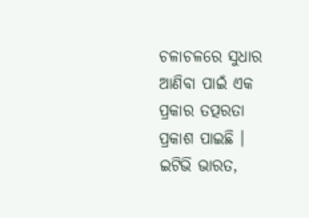ଚଳାଚଳରେ ସୁଧାର ଆଣିବା ପାଇଁ ଏକ ପ୍ରକାର ତତ୍ପରତା ପ୍ରକାଶ ପାଇଛି ।
ଇଟିଭି ଭାରତ,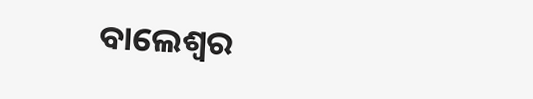ବାଲେଶ୍ବର